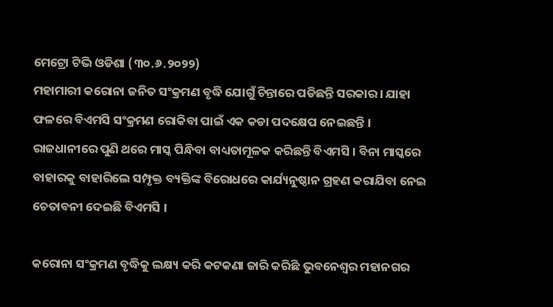ମେଟ୍ରୋ ଟିଭି ଓଡିଶା (୩୦.୬.୨୦୨୨)
ମହାମାରୀ କରୋନା ଜନିତ ସଂକ୍ରମଣ ବୃଦ୍ଧି ଯୋଗୁଁ ଚିନ୍ତାରେ ପଡିଛନ୍ତି ସରକାର । ଯାହା ଫଳରେ ବିଏମସି ସଂକ୍ରମଣ ରୋକିବା ପାଇଁ ଏକ କଡା ପଦକ୍ଷେପ ନେଇଛନ୍ତି । ରାଜଧାନୀରେ ପୁଣି ଥରେ ମାସ୍କ ପିନ୍ଧିବା ବାଧ୍ୟତାମୂଳକ କରିଛନ୍ତି ବିଏମସି । ବିନା ମାସ୍କରେ ବାହାରକୁ ବାହାରିଲେ ସମ୍ପୃକ୍ତ ବ୍ୟକ୍ତିଙ୍କ ବିରୋଧରେ କାର୍ଯ୍ୟନୁଷ୍ଠାନ ଗ୍ରହଣ କରାଯିବା ନେଇ ଚେତାବନୀ ଦେଇଛି ବିଏମସି ।

କରୋନା ସଂକ୍ରମଣ ବୃଦ୍ଧିକୁ ଲକ୍ଷ୍ୟ କରି କଟକଣା ଜାରି କରିଛି ଭୁବନେଶ୍ୱର ମହାନଗର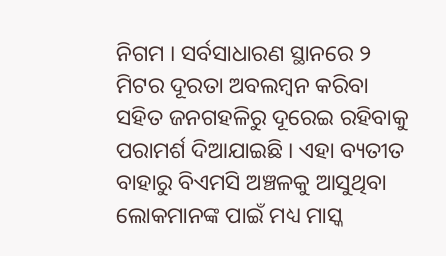ନିଗମ । ସର୍ବସାଧାରଣ ସ୍ଥାନରେ ୨ ମିଟର ଦୂରତା ଅବଲମ୍ବନ କରିବା ସହିତ ଜନଗହଳିରୁ ଦୂରେଇ ରହିବାକୁ ପରାମର୍ଶ ଦିଆଯାଇଛି । ଏହା ବ୍ୟତୀତ ବାହାରୁ ବିଏମସି ଅଞ୍ଚଳକୁ ଆସୁଥିବା ଲୋକମାନଙ୍କ ପାଇଁ ମଧ୍ୟ ମାସ୍କ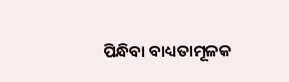ପିନ୍ଧିବା ବାଧ୍ୟତାମୂଳକ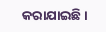କରାଯାଇଛି ।